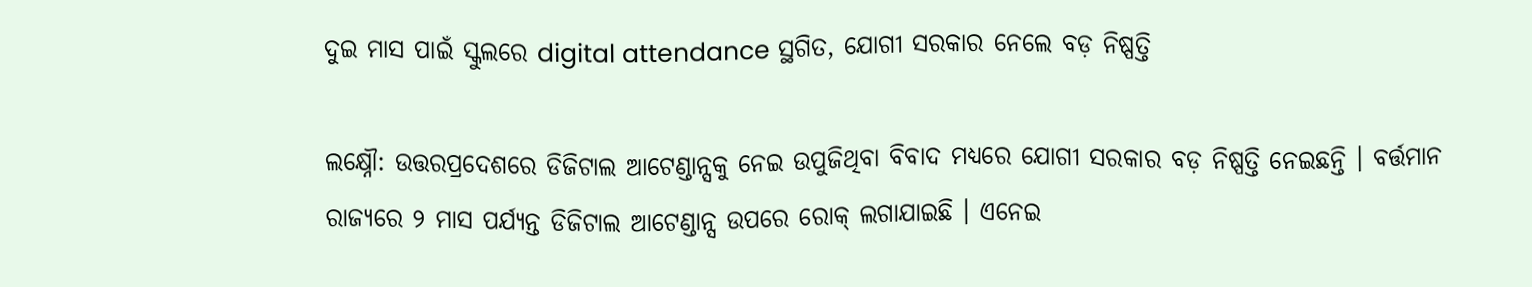ଦୁଇ ମାସ ପାଇଁ ସ୍କୁଲରେ digital attendance ସ୍ଥଗିତ, ଯୋଗୀ ସରକାର ନେଲେ ବଡ଼ ନିଷ୍ପତ୍ତି

ଲକ୍ଷ୍ନୌ: ଉତ୍ତରପ୍ରଦେଶରେ ଡିଜିଟାଲ ଆଟେଣ୍ଡାନ୍ସକୁ ନେଇ ଉପୁଜିଥିବା ବିବାଦ ମଧ୍ୟରେ ଯୋଗୀ ସରକାର ବଡ଼ ନିଷ୍ପତ୍ତି ନେଇଛନ୍ତି । ବର୍ତ୍ତମାନ ରାଜ୍ୟରେ ୨ ମାସ ପର୍ଯ୍ୟନ୍ତ ଡିଜିଟାଲ ଆଟେଣ୍ଡାନ୍ସ ଉପରେ ରୋକ୍ ଲଗାଯାଇଛି । ଏନେଇ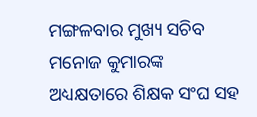ମଙ୍ଗଳବାର ମୁଖ୍ୟ ସଚିବ ମନୋଜ କୁମାରଙ୍କ ଅଧ୍ୟକ୍ଷତାରେ ଶିକ୍ଷକ ସଂଘ ସହ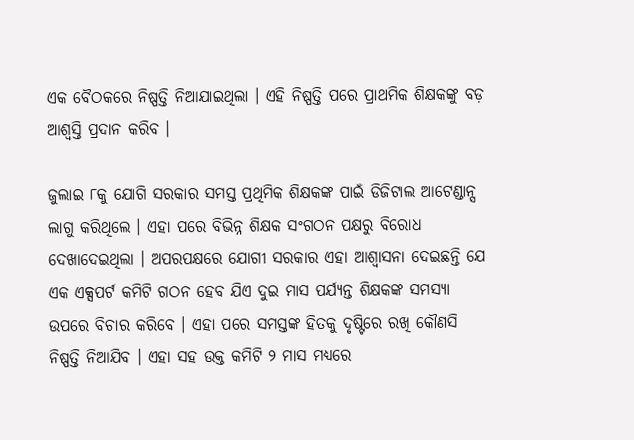ଏକ ବୈଠକରେ ନିଷ୍ପତ୍ତି ନିଆଯାଇଥିଲା । ଏହି ନିଷ୍ପତ୍ତି ପରେ ପ୍ରାଥମିକ ଶିକ୍ଷକଙ୍କୁ ବଡ଼ ଆଶ୍ୱସ୍ତି ପ୍ରଦାନ କରିବ ।

ଜୁଲାଇ ୮କୁ ଯୋଗି ସରକାର ସମସ୍ତ ପ୍ରଥିମିକ ଶିକ୍ଷକଙ୍କ ପାଇଁ ଡିଜିଟାଲ ଆଟେଣ୍ଡାନ୍ସ ଲାଗୁ କରିଥିଲେ । ଏହା ପରେ ବିଭିନ୍ନ ଶିକ୍ଷକ ସଂଗଠନ ପକ୍ଷରୁ ବିରୋଧ ଦେଖାଦେଇଥିଲା । ଅପରପକ୍ଷରେ ଯୋଗୀ ସରକାର ଏହା ଆଶ୍ୱାସନା ଦେଇଛନ୍ତି ଯେ ଏକ ଏକ୍ସପର୍ଟ କମିଟି ଗଠନ ହେବ ଯିଏ ଦୁଇ ମାସ ପର୍ଯ୍ୟନ୍ତ ଶିକ୍ଷକଙ୍କ ସମସ୍ୟା ଉପରେ ବିଚାର କରିବେ । ଏହା ପରେ ସମସ୍ତଙ୍କ ହିତକୁ ଦୃଷ୍ଟିରେ ରଖି କୌଣସି ନିଷ୍ପତ୍ତି ନିଆଯିବ । ଏହା ସହ ଉକ୍ତ କମିଟି ୨ ମାସ ମଧ୍ୟରେ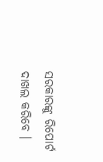ସରକାରଙ୍କୁ ରିପୋର୍ଟ ଦାଖଲ କରିବେ ।